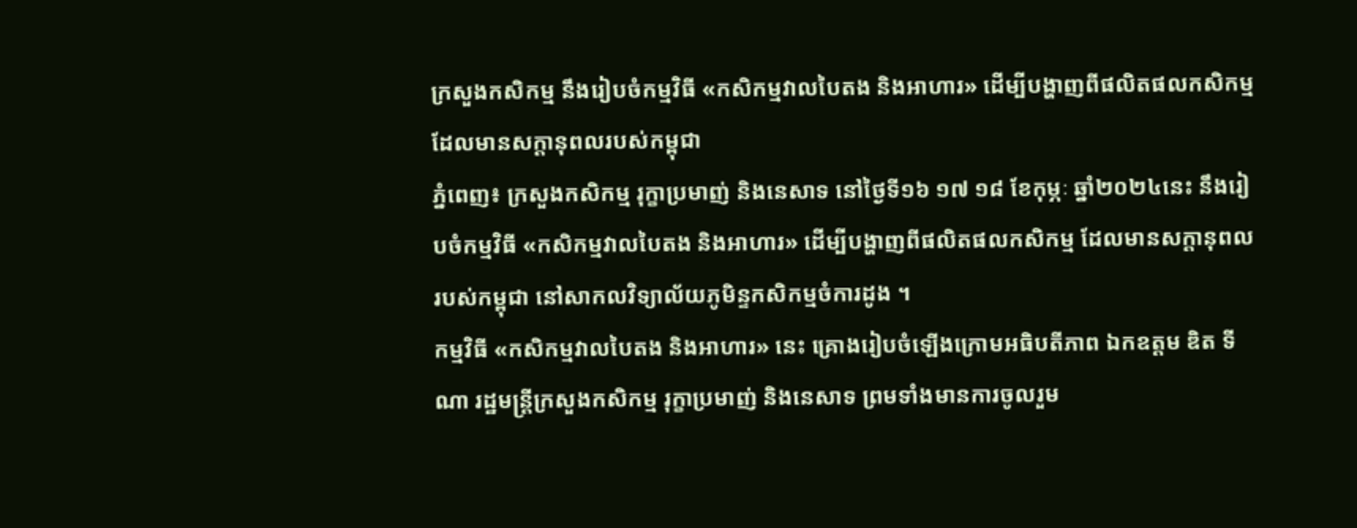ក្រសួងកសិកម្ម នឹងរៀបចំកម្មវិធី «កសិកម្មវាលបៃតង និងអាហារ» ដើម្បីបង្ហាញពីផលិតផលកសិកម្ម ដែលមានសក្ដានុពលរបស់កម្ពុជា
ភ្នំពេញ៖ ក្រសួងកសិកម្ម រុក្ខាប្រមាញ់ និងនេសាទ នៅថ្ងៃទី១៦ ១៧ ១៨ ខែកុម្ភៈ ឆ្នាំ២០២៤នេះ នឹងរៀបចំកម្មវិធី «កសិកម្មវាលបៃតង និងអាហារ» ដើម្បីបង្ហាញពីផលិតផលកសិកម្ម ដែលមានសក្ដានុពលរបស់កម្ពុជា នៅសាកលវិទ្យាល័យភូមិន្ទកសិកម្មចំការដូង ។
កម្មវិធី «កសិកម្មវាលបៃតង និងអាហារ» នេះ គ្រោងរៀបចំឡើងក្រោមអធិបតីភាព ឯកឧត្ដម ឌិត ទីណា រដ្ឋមន្ត្រីក្រសួងកសិកម្ម រុក្ខាប្រមាញ់ និងនេសាទ ព្រមទាំងមានការចូលរួម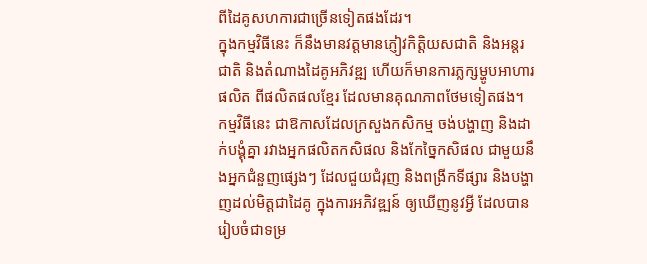ពីដៃគូសហការជាច្រើនទៀតផងដែរ។
ក្នុងកម្មវិធីនេះ ក៏នឹងមានវត្តមានភ្ញៀវកិត្តិយសជាតិ និងអន្តរជាតិ និងតំណាងដៃគូអភិវឌ្ឍ ហើយក៏មានការភ្លក្សម្ហូបអាហារផលិត ពីផលិតផលខ្មែរ ដែលមានគុណភាពថែមទៀតផង។
កម្មវិធីនេះ ជាឱកាសដែលក្រសួងកសិកម្ម ចង់បង្ហាញ និងដាក់បង្គុំគ្នា រវាងអ្នកផលិតកសិផល និងកែច្នៃកសិផល ជាមួយនឹងអ្នកជំនួញផ្សេងៗ ដែលជួយជំរុញ និងពង្រីកទីផ្សារ និងបង្ហាញដល់មិត្ដជាដៃគូ ក្នុងការអភិវឌ្ឍន៍ ឲ្យឃើញនូវអ្វី ដែលបានរៀបចំជាទម្រ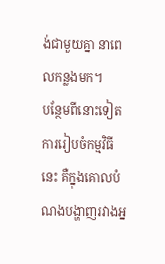ង់ជាមួយគ្នា នាពេលកន្លងមក។
បន្ថែមពីនោះទៀត ការរៀបចំកម្មវិធីនេះ គឺក្នុងគោលបំណងបង្ហាញរវាងអ្ន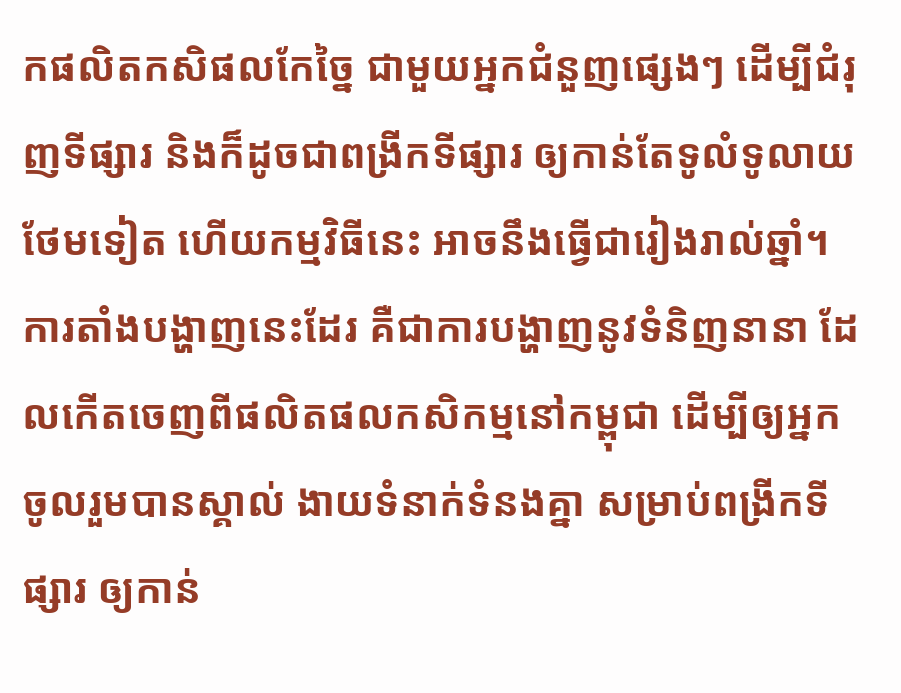កផលិតកសិផលកែច្នៃ ជាមួយអ្នកជំនួញផ្សេងៗ ដើម្បីជំរុញទីផ្សារ និងក៏ដូចជាពង្រីកទីផ្សារ ឲ្យកាន់តែទូលំទូលាយថែមទៀត ហើយកម្មវិធីនេះ អាចនឹងធ្វើជារៀងរាល់ឆ្នាំ។
ការតាំងបង្ហាញនេះដែរ គឺជាការបង្ហាញនូវទំនិញនានា ដែលកើតចេញពីផលិតផលកសិកម្មនៅកម្ពុជា ដើម្បីឲ្យអ្នកចូលរួមបានស្គាល់ ងាយទំនាក់ទំនងគ្នា សម្រាប់ពង្រីកទីផ្សារ ឲ្យកាន់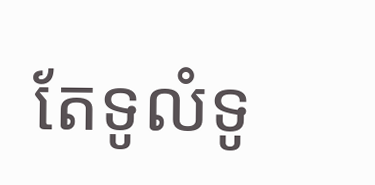តែទូលំទូ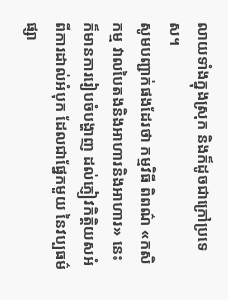លាយទាំងក្នុងស្រុក និងក៏ដូចជាក្រៅប្រទេស។
សូមបញ្ជាក់ផងដែរថា កម្មវិធី ពិពណ៌ «កសិកម្ម វាលបៃតងនិងអាហារនិងអាហារ» នេះ ក៏មានការរៀបចំបង្ហាញ ដល់ភ្ញៀវកិត្តិយសអំពីការដាល់អំបុក ដែលជាផ្នែកមួយ នៃវប្បធម៌ផ្សា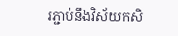រភ្ជាប់នឹងវិស័យកសិ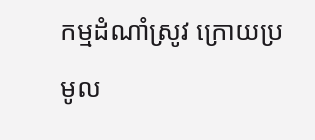កម្មដំណាំស្រូវ ក្រោយប្រមូល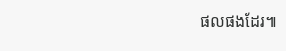ផលផងដែរ៕